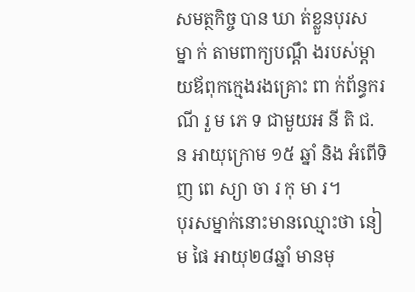សមត្ថកិច្ច បាន ឃា ត់ខ្លួនបុរស ម្នា ក់ តាមពាក្យបណ្ដឹ ងរបស់ម្ដាយឪពុកក្មេងរងគ្រេាះ ពា ក់ព័ន្ធករណី រួ ម ភេ ទ ជាមួយអ នី តិ ជ. ន អាយុក្រោម ១៥ ឆ្នាំ និង អំពើទិ ញ ពេ ស្យា ចា រ កុ មា រ។
បុរសម្នាក់នោះមានឈ្មោះថា នៀម ផៃ អាយុ២៨ឆ្នាំ មានមុ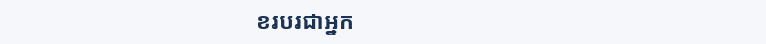ខរបរជាអ្នក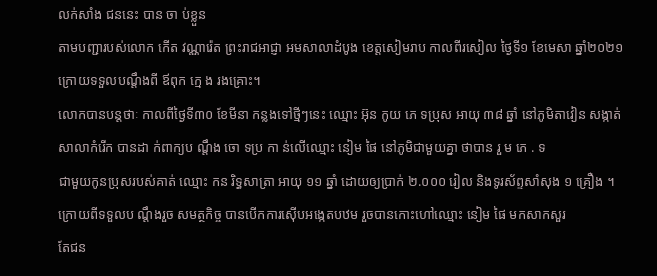លក់សាំង ជននេះ បាន ចា ប់ខ្លួន
តាមបញ្ជារបស់លោក កើត វណ្ណារ៉េត ព្រះរាជអាជ្ញា អមសាលាដំបូង ខេត្តសៀមរាប កាលពីរសៀល ថ្ងៃទី១ ខែមេសា ឆ្នាំ២០២១ ក្រោយទទួលបណ្តឹងពី ឪពុក ក្មេ ង រងគ្រេាះ។
លោកបានបន្តថាៈ កាលពីថ្ងៃទី៣០ ខែមីនា កន្លងទៅថ្មីៗនេះ ឈ្មោះ អ៊ុន កូយ ភេ ទប្រុស អាយុ ៣៨ ឆ្នាំ នៅភូមិតាវៀន សង្កាត់សាលាកំរើក បានដា ក់ពាក្យប ណ្តឹង ចោ ទប្រ កា ន់លើឈ្មោះ នៀម ផៃ នៅភូមិជាមួយគ្នា ថាបាន រួ ម ភេ . ទ
ជាមួយកូនប្រុសរបស់គាត់ ឈ្មោះ កន រិទ្ធសាត្រា អាយុ ១១ ឆ្នាំ ដោយឲ្យប្រាក់ ២.០០០ រៀល និងទូរស័ព្ទសាំសុង ១ គ្រឿង ។
ក្រោយពីទទួលប ណ្តឹងរួច សមត្ថកិច្ច បានបើកការស៊ើបអង្កេតបឋម រួចបានកោះហៅឈ្មោះ នៀម ផៃ មកសាកសួរ
តែជន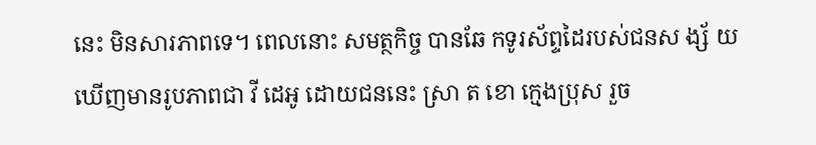នេះ មិនសារភាពទេ។ ពេលនោះ សមត្ថកិច្ច បានឆែ កទូរស័ព្ទដៃរបស់ជនស ង្ស័ យ ឃើញមានរូបភាពជា វី ដេអូ ដោយជននេះ ស្រា ត ខោ ក្មេងប្រុស រួច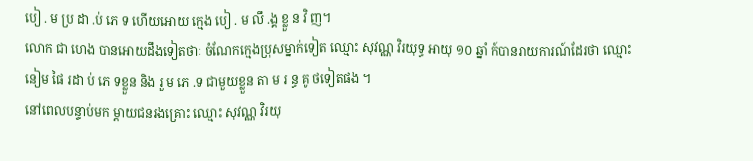បៀ . ម ប្រ ដា .ប់ ភេ ទ ហើយអោយ ក្មេង បៀ . ម លឹ .ង្គ ខ្លួ ន វិ ញ។
លោក ជា ហេង បានអោយដឹងទៀតថាៈ ចំណែកក្មេងប្រុសម្នាក់ទៀត ឈ្មោះ សុវណ្ណ វិរយុទ្ធ អាយុ ១០ ឆ្នាំ ក៍បានរាយការណ៍ដែរថា ឈ្មោះ នៀម ផៃ រដា ប់ ភេ ទខ្លួន និង រួ ម ភេ .ទ ជាមួយខ្លួន តា ម រ ន្ធ គូ ថទៀតផង ។
នៅពេលបន្ទាប់មក ម្តាយជនរងគ្រេាះ ឈ្មោះ សុវណ្ណ វិរយុ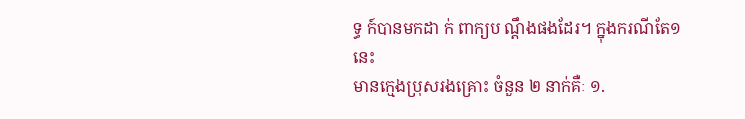ទ្ធ ក៍បានមកដា ក់ ពាក្យប ណ្តឹងផងដែរ។ ក្នុងករណីតែ១នេះ
មានក្មេងប្រុសរងគ្រេាះ ចំនួន ២ នាក់គឺៈ ១.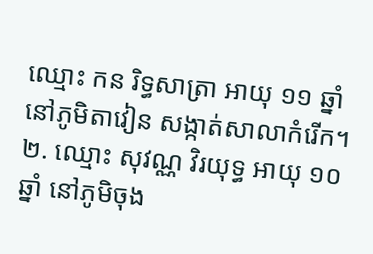ឈ្មោះ កន រិទ្ធសាត្រា អាយុ ១១ ឆ្នាំ នៅភូមិតាវៀន សង្កាត់សាលាកំរើក។ ២. ឈ្មោះ សុវណ្ណ វិរយុទ្ធ អាយុ ១០ ឆ្នាំ នៅភូមិចុង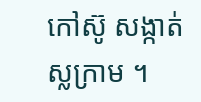កៅស៊ូ សង្កាត់ស្លក្រាម ។